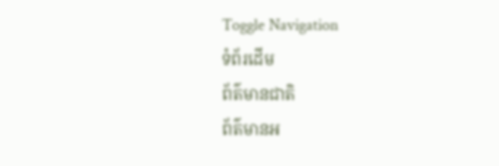Toggle Navigation
ទំព័រដើម
ព័ត៌មានជាតិ
ព័ត៌មានអ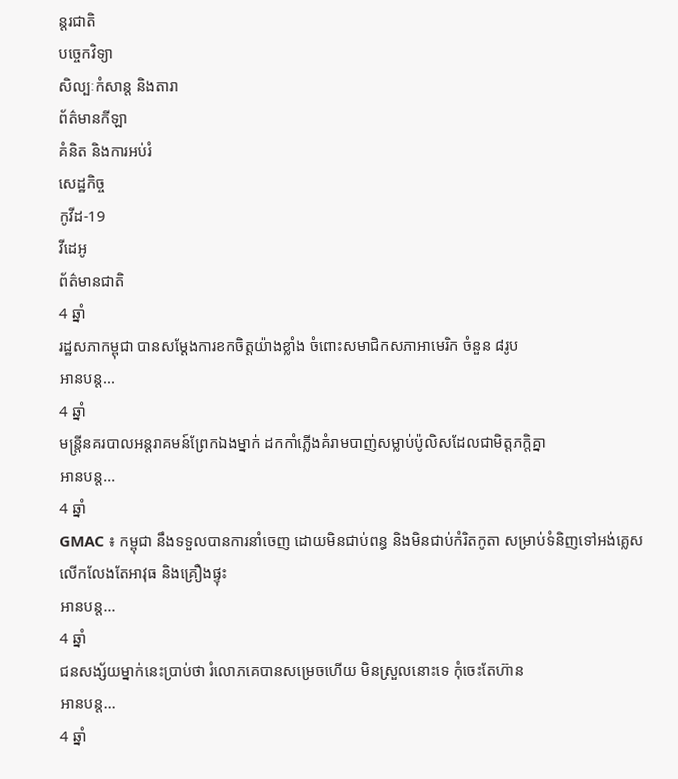ន្តរជាតិ
បច្ចេកវិទ្យា
សិល្បៈកំសាន្ត និងតារា
ព័ត៌មានកីឡា
គំនិត និងការអប់រំ
សេដ្ឋកិច្ច
កូវីដ-19
វីដេអូ
ព័ត៌មានជាតិ
4 ឆ្នាំ
រដ្ឋសភាកម្ពុជា បានសម្ដែងការខកចិត្តយ៉ាងខ្លាំង ចំពោះសមាជិកសភាអាមេរិក ចំនួន ៨រូប
អានបន្ត...
4 ឆ្នាំ
មន្ត្រីនគរបាលអន្តរាគមន៍ព្រែកឯងម្នាក់ ដកកាំភ្លើងគំរាមបាញ់សម្លាប់ប៉ូលិសដែលជាមិត្តភក្តិគ្នា
អានបន្ត...
4 ឆ្នាំ
GMAC ៖ កម្ពុជា នឹងទទួលបានការនាំចេញ ដោយមិនជាប់ពន្ធ និងមិនជាប់កំរិតកូតា សម្រាប់ទំនិញទៅអង់គ្លេស លើកលែងតែអាវុធ និងគ្រឿងផ្ទុះ
អានបន្ត...
4 ឆ្នាំ
ជនសង្ស័យម្នាក់នេះប្រាប់ថា រំលោភគេបានសម្រេចហើយ មិនស្រួលនោះទេ កុំចេះតែហ៊ាន
អានបន្ត...
4 ឆ្នាំ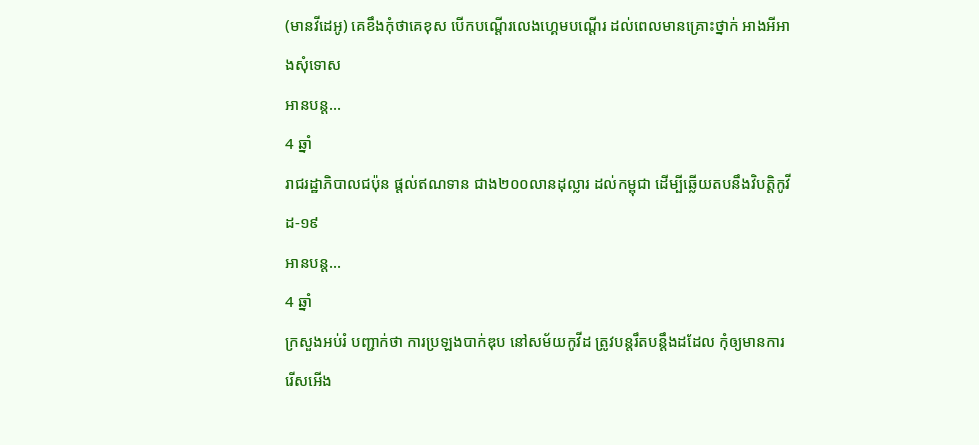(មានវីដេអូ) គេខឹងកុំថាគេខុស បើកបណ្ដើរលេងហ្គេមបណ្ដើរ ដល់ពេលមានគ្រោះថ្នាក់ អាងអីអាងសុំទោស
អានបន្ត...
4 ឆ្នាំ
រាជរដ្ឋាភិបាលជប៉ុន ផ្ដល់ឥណទាន ជាង២០០លានដុល្លារ ដល់កម្ពុជា ដើម្បីឆ្លើយតបនឹងវិបត្តិកូវីដ-១៩
អានបន្ត...
4 ឆ្នាំ
ក្រសួងអប់រំ បញ្ជាក់ថា ការប្រឡងបាក់ឌុប នៅសម័យកូវីដ ត្រូវបន្ដរឹតបន្ដឹងដដែល កុំឲ្យមានការរើសអើង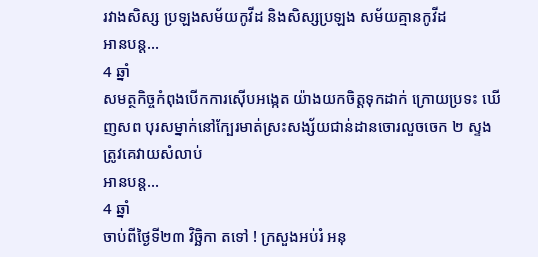រវាងសិស្ស ប្រឡងសម័យកូវីដ និងសិស្សប្រឡង សម័យគ្មានកូវីដ
អានបន្ត...
4 ឆ្នាំ
សមត្ថកិច្ចកំពុងបើកការស៊ើបអង្កេត យ៉ាងយកចិត្តទុកដាក់ ក្រោយប្រទះ ឃើញសព បុរសម្នាក់នៅក្បែរមាត់ស្រះសង្ស័យជាន់ដានចោរលួចចេក ២ ស្ទង ត្រូវគេវាយសំលាប់
អានបន្ត...
4 ឆ្នាំ
ចាប់ពីថ្ងៃទី២៣ វិច្ឆិកា តទៅ ! ក្រសួងអប់រំ អនុ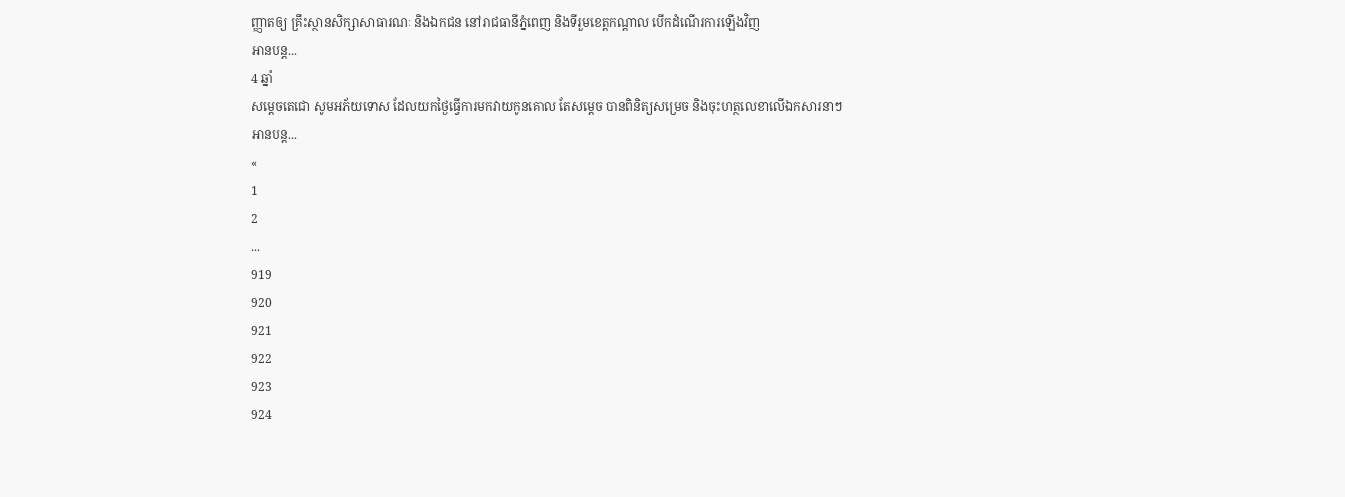ញ្ញាតឲ្យ គ្រឹះស្ថានសិក្សាសាធារណៈ និងឯកជន នៅរាជធានីភ្នំពេញ និងទីរួមខេត្តកណ្ដាល បើកដំណើរការឡើងវិញ
អានបន្ត...
4 ឆ្នាំ
សម្ដេចតេជោ សូមអភ័យទោស ដែលយកថ្ងៃធ្វើការមកវាយកូនគោល តែសម្ដេច បានពិនិត្យសម្រេច និងចុះហត្ថលេខាលើឯកសារនាៗ
អានបន្ត...
«
1
2
...
919
920
921
922
923
924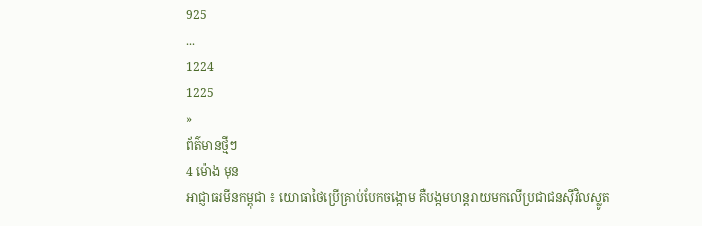925
...
1224
1225
»
ព័ត៌មានថ្មីៗ
4 ម៉ោង មុន
អាជ្ញាធរមីនកម្ពុជា ៖ យោធាថៃប្រើគ្រាប់បែកចង្កោម គឺបង្កមហន្តរាយមកលើប្រជាជនស៊ីវិលស្លូត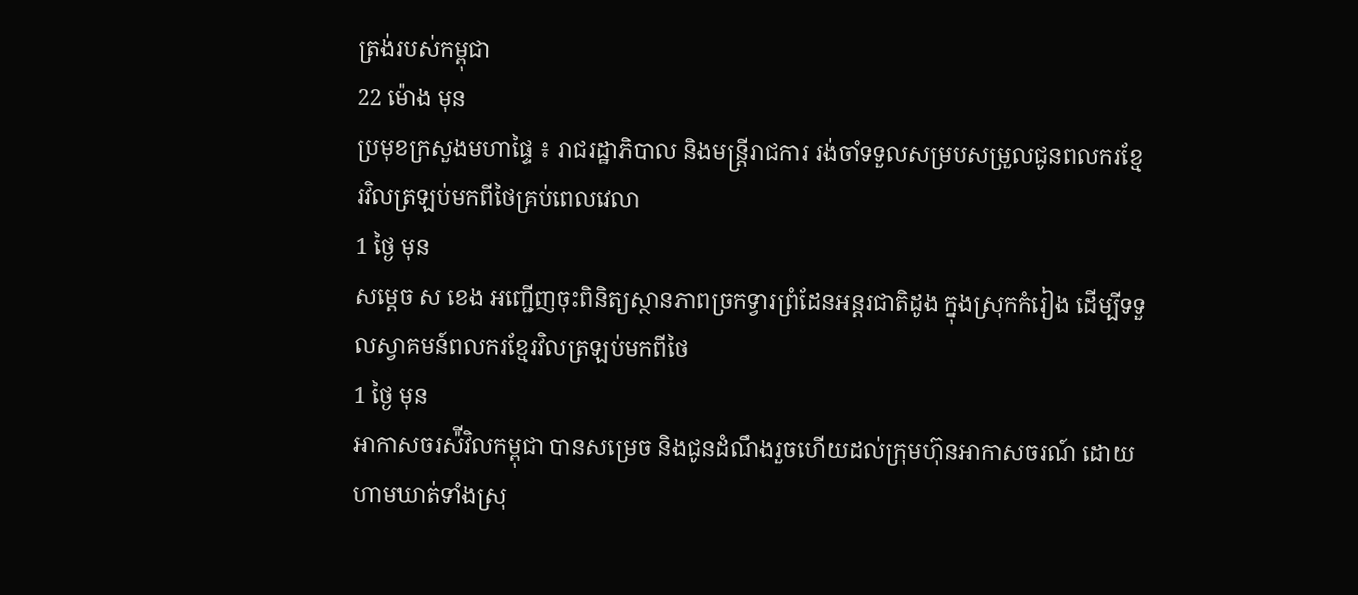ត្រង់របស់កម្ពុជា
22 ម៉ោង មុន
ប្រមុខក្រសួងមហាផ្ទៃ ៖ រាជរដ្ឋាភិបាល និងមន្ត្រីរាជការ រង់ចាំទទួលសម្របសម្រួលជូនពលករខ្មែរវិលត្រឡប់មកពីថៃគ្រប់ពេលវេលា
1 ថ្ងៃ មុន
សម្តេច ស ខេង អញ្ជើញចុះពិនិត្យស្ថានភាពច្រកទ្វារព្រំដែនអន្តរជាតិដូង ក្នុងស្រុកកំរៀង ដើម្បីទទួលស្វាគមន៍ពលករខ្មែរវិលត្រឡប់មកពីថៃ
1 ថ្ងៃ មុន
អាកាសចរស៉ីវិលកម្ពុជា បានសម្រេច និងជូនដំណឹងរួចហើយដល់ក្រុមហ៊ុនអាកាសចរណ៍ ដោយហាមឃាត់ទាំងស្រុ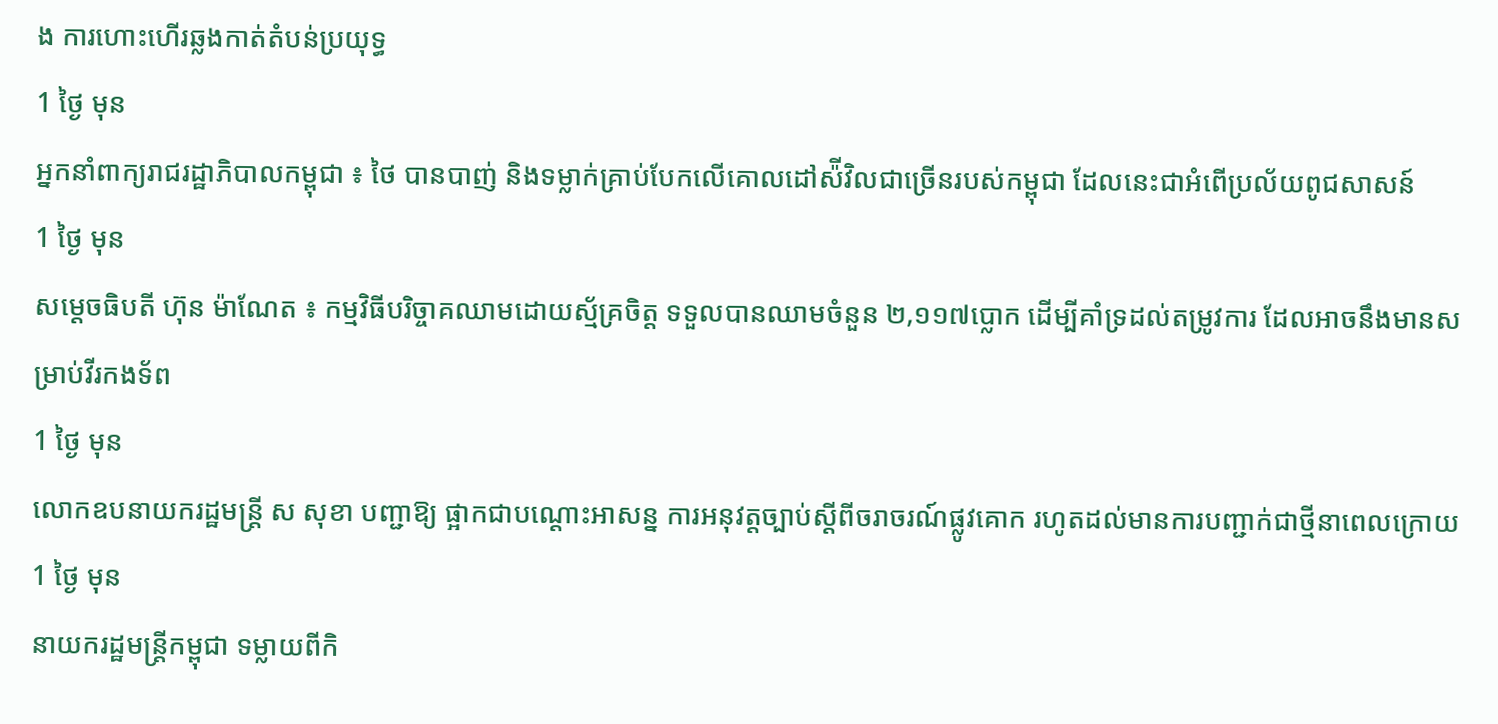ង ការហោះហើរឆ្លងកាត់តំបន់ប្រយុទ្ធ
1 ថ្ងៃ មុន
អ្នកនាំពាក្យរាជរដ្ឋាភិបាលកម្ពុជា ៖ ថៃ បានបាញ់ និងទម្លាក់គ្រាប់បែកលើគោលដៅស៉ីវិលជាច្រើនរបស់កម្ពុជា ដែលនេះជាអំពើប្រល័យពូជសាសន៍
1 ថ្ងៃ មុន
សម្ដេចធិបតី ហ៊ុន ម៉ាណែត ៖ កម្មវិធីបរិច្ចាគឈាមដោយស្ម័គ្រចិត្ត ទទួលបានឈាមចំនួន ២,១១៧ប្លោក ដើម្បីគាំទ្រដល់តម្រូវការ ដែលអាចនឹងមានសម្រាប់វីរកងទ័ព
1 ថ្ងៃ មុន
លោកឧបនាយករដ្ឋមន្ដ្រី ស សុខា បញ្ជាឱ្យ ផ្អាកជាបណ្ដោះអាសន្ន ការអនុវត្តច្បាប់ស្ដីពីចរាចរណ៍ផ្លូវគោក រហូតដល់មានការបញ្ជាក់ជាថ្មីនាពេលក្រោយ
1 ថ្ងៃ មុន
នាយករដ្ឋមន្ដ្រីកម្ពុជា ទម្លាយពីកិ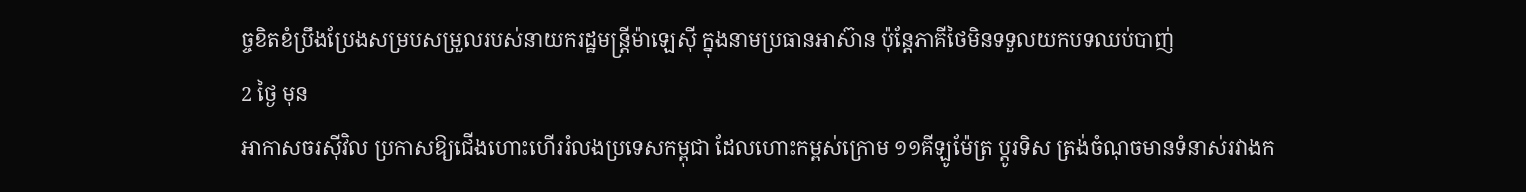ច្ចខិតខំប្រឹងប្រែងសម្របសម្រួលរបស់នាយករដ្ឋមន្រ្តីម៉ាឡេស៊ី ក្នុងនាមប្រធានអាស៊ាន ប៉ុន្តែភាគីថៃមិនទទួលយកបទឈប់បាញ់
2 ថ្ងៃ មុន
អាកាសចរស៊ីវិល ប្រកាសឱ្យជើងហោះហើររំលងប្រទេសកម្ពុជា ដែលហោះកម្ពស់ក្រោម ១១គីឡូម៉ែត្រ ប្ដូរទិស ត្រង់ចំណុចមានទំនាស់រវាងក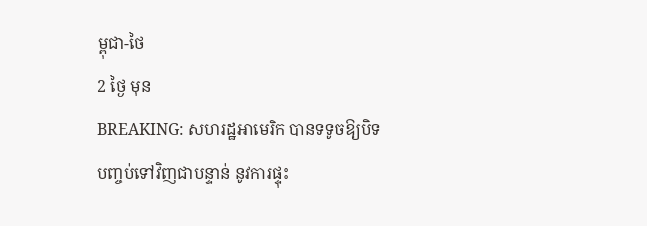ម្ពុជា-ថៃ
2 ថ្ងៃ មុន
BREAKING: សហរដ្ឋអាមេរិក បានទទូចឱ្យបិទបញ្ចប់ទៅវិញជាបន្ទាន់ នូវការផ្ទុះ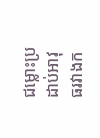ជម្លោះប្រដាប់អាវុធរវាងក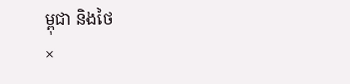ម្ពុជា និងថៃ
×